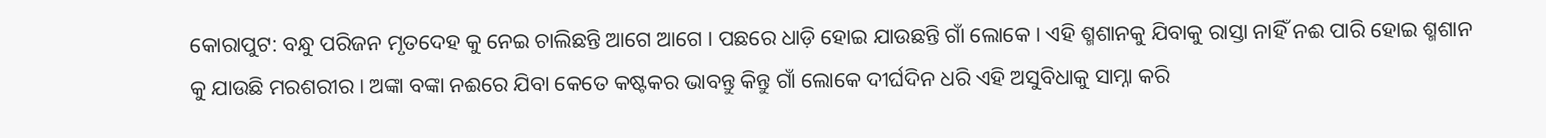କୋରାପୁଟ: ବନ୍ଧୁ ପରିଜନ ମୃତଦେହ କୁ ନେଇ ଚାଲିଛନ୍ତି ଆଗେ ଆଗେ । ପଛରେ ଧାଡ଼ି ହୋଇ ଯାଉଛନ୍ତି ଗାଁ ଲୋକେ । ଏହି ଶ୍ମଶାନକୁ ଯିବାକୁ ରାସ୍ତା ନାହିଁ ନଈ ପାରି ହୋଇ ଶ୍ମଶାନ କୁ ଯାଉଛି ମରଶରୀର । ଅଙ୍କା ବଙ୍କା ନଈରେ ଯିବା କେତେ କଷ୍ଟକର ଭାବନ୍ତୁ କିନ୍ତୁ ଗାଁ ଲୋକେ ଦୀର୍ଘଦିନ ଧରି ଏହି ଅସୁବିଧାକୁ ସାମ୍ନା କରି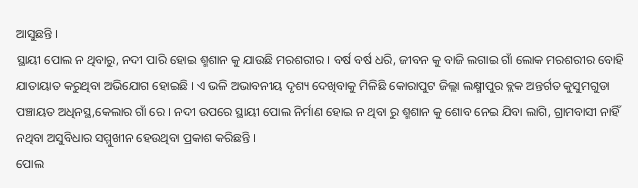ଆସୁଛନ୍ତି ।
ସ୍ଥାୟୀ ପୋଲ ନ ଥିବାରୁ, ନଦୀ ପାରି ହୋଇ ଶ୍ମଶାନ କୁ ଯାଉଛି ମରଶରୀର । ବର୍ଷ ବର୍ଷ ଧରି, ଜୀବନ କୁ ବାଜି ଲଗାଇ ଗାଁ ଲୋକ ମରଶରୀର ବୋହି ଯାତାୟାତ କରୁଥିବା ଅଭିଯୋଗ ହୋଇଛି । ଏ ଭଳି ଅଭାବନୀୟ ଦୃଶ୍ୟ ଦେଖିବାକୁ ମିଳିଛି କୋରାପୁଟ ଜିଲ୍ଲା ଲକ୍ଷ୍ମୀପୁର ବ୍ଲକ ଅନ୍ତର୍ଗତ କୁସୁମଗୁଡା ପଞ୍ଚାୟତ ଅଧିନସ୍ଥ,କେଲାର ଗାଁ ରେ । ନଦୀ ଉପରେ ସ୍ଥାୟୀ ପୋଲ ନିର୍ମାଣ ହୋଇ ନ ଥିବା ରୁ ଶ୍ମଶାନ କୁ ଶୋବ ନେଇ ଯିବା ଲାଗି, ଗ୍ରାମବାସୀ ନାହିଁ ନଥିବା ଅସୁବିଧାର ସମ୍ମୁଖୀନ ହେଉଥିବା ପ୍ରକାଶ କରିଛନ୍ତି ।
ପୋଲ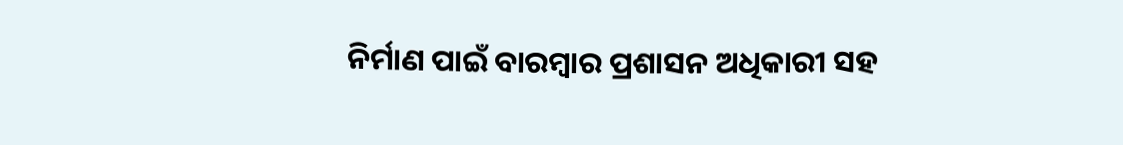ନିର୍ମାଣ ପାଇଁ ବାରମ୍ବାର ପ୍ରଶାସନ ଅଧିକାରୀ ସହ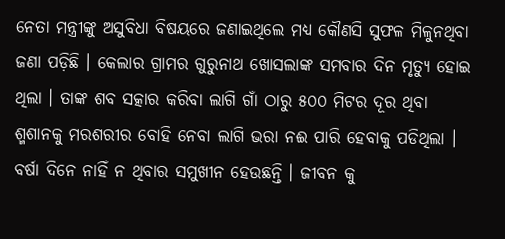ନେତା ମନ୍ତ୍ରୀଙ୍କୁ ଅସୁବିଧା ବିଷୟରେ ଜଣାଇଥିଲେ ମଧ୍ୟ କୌଣସି ସୁଫଳ ମିଳୁନଥିବା ଜଣା ପଡ଼ିଛି । କେଲାର ଗ୍ରାମର ଗୁରୁନାଥ ଖୋସଲାଙ୍କ ସମବାର ଦିନ ମୃତ୍ୟୁ ହୋଇ ଥିଲା । ତାଙ୍କ ଶବ ସତ୍କାର କରିବା ଲାଗି ଗାଁ ଠାରୁ ୫୦୦ ମିଟର ଦୂର ଥିବା ଶ୍ମଶାନକୁ ମରଶରୀର ବୋହି ନେବା ଲାଗି ଭରା ନଈ ପାରି ହେବାକୁ ପଡିଥିଲା । ବର୍ଷା ଦିନେ ନାହିଁ ନ ଥିବାର ସମୁଖୀନ ହେଉଛନ୍ତି । ଜୀବନ କୁ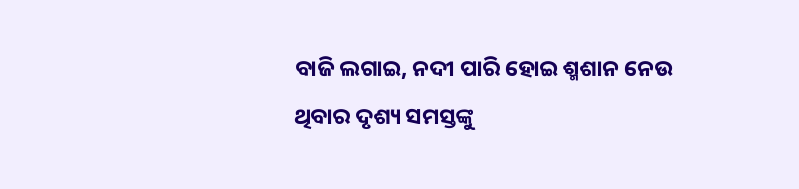ବାଜି ଲଗାଇ, ନଦୀ ପାରି ହୋଇ ଶ୍ମଶାନ ନେଉ ଥିବାର ଦୃଶ୍ୟ ସମସ୍ତଙ୍କୁ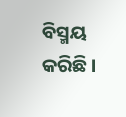ବିସ୍ମୟ କରିଛି ।